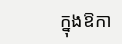ក្នុងឱកា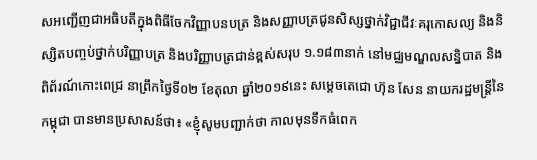សអញ្ជើញជាអធិបតីក្នុងពិធីចែកវិញ្ញាបនបត្រ និងសញ្ញាបត្រជូនសិស្សថ្នាក់វិជ្ជាជីវៈគរុកោសល្យ និងនិស្សិតបញ្ចប់ថ្នាក់បរិញ្ញាបត្រ និងបរិញ្ញាបត្រជាន់ខ្ពស់សរុប ១.១៨៣នាក់ នៅមជ្ឈមណ្ឌលសន្និបាត និងពិព័រណ៍កោះពេជ្រ នាព្រឹកថ្ងៃទី០២ ខែតុលា ឆ្នាំ២០១៩នេះ សម្តេចតេជោ ហ៊ុន សែន នាយករដ្ឋមន្ដ្រីនៃកម្ពុជា បានមានប្រសាសន៍ថា៖ «ខ្ញុំសូមបញ្ជាក់ថា កាលមុនទឹកធំពេក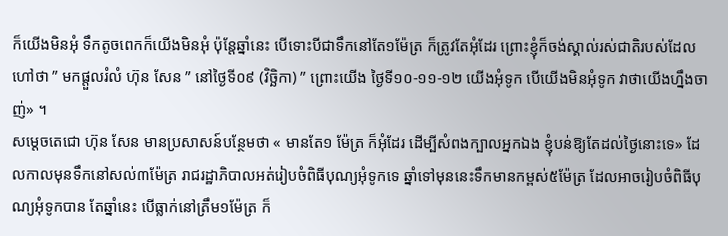ក៏យើងមិនអុំ ទឹកតូចពេកក៏យើងមិនអុំ ប៉ុន្តែឆ្នាំនេះ បើទោះបីជាទឹកនៅតែ១ម៉ែត្រ ក៏ត្រូវតែអុំដែរ ព្រោះខ្ញុំក៏ចង់ស្គាល់រស់ជាតិរបស់ដែលហៅថា ” មកផ្តួលរំលំ ហ៊ុន សែន ” នៅថ្ងៃទី០៩ (វិច្ឆិកា) ” ព្រោះយើង ថ្ងៃទី១០-១១-១២ យើងអុំទូក បើយើងមិនអុំទូក វាថាយើងហ្នឹងចាញ់» ។
សម្តេចតេជោ ហ៊ុន សែន មានប្រសាសន៍បន្ថែមថា « មានតែ១ ម៉ែត្រ ក៏អុំដែរ ដើម្បីសំពងក្បាលអ្នកឯង ខ្ញុំបន់ឱ្យតែដល់ថ្ងៃនោះទេ» ដែលកាលមុនទឹកនៅសល់៣ម៉ែត្រ រាជរដ្ឋាភិបាលអត់រៀបចំពិធីបុណ្យអុំទូកទេ ឆ្នាំទៅមុននេះទឹកមានកម្ពស់៥ម៉ែត្រ ដែលអាចរៀបចំពិធីបុណ្យអុំទូកបាន តែឆ្នាំនេះ បើធ្លាក់នៅត្រឹម១ម៉ែត្រ ក៏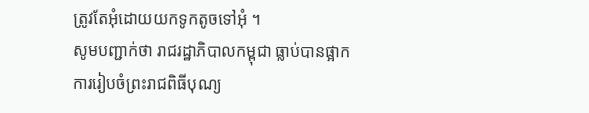ត្រូវតែអុំដោយយកទូកតូចទៅអុំ ។
សូមបញ្ជាក់ថា រាជរដ្ឋាភិបាលកម្ពុជា ធ្លាប់បានផ្អាកការរៀបចំព្រះរាជពិធីបុណ្យ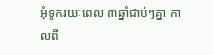អុំទូករយៈពេល ៣ឆ្នាំជាប់ៗគ្នា កាលពី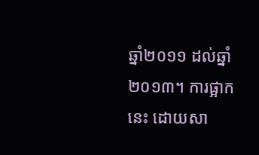ឆ្នាំ២០១១ ដល់ឆ្នាំ២០១៣។ ការផ្អាកនេះ ដោយសា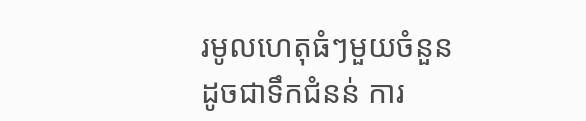រមូលហេតុធំៗមួយចំនួន ដូចជាទឹកជំនន់ ការ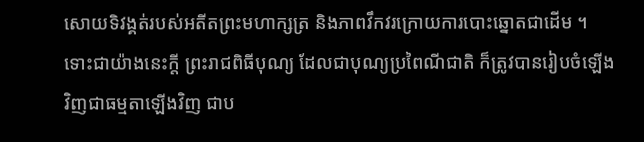សោយទិវង្គត់របស់អតីតព្រះមហាក្សត្រ និងភាពវឹកវរក្រោយការបោះឆ្នោតជាដើម ។ ទោះជាយ៉ាងនេះក្តី ព្រះរាជពិធីបុណ្យ ដែលជាបុណ្យប្រពៃណីជាតិ ក៏ត្រូវបានរៀបចំឡើងវិញជាធម្មតាឡើងវិញ ជាប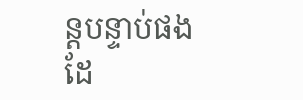ន្តបន្ទាប់ផងដែ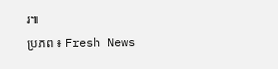រ៕
ប្រភព ៖ Fresh News